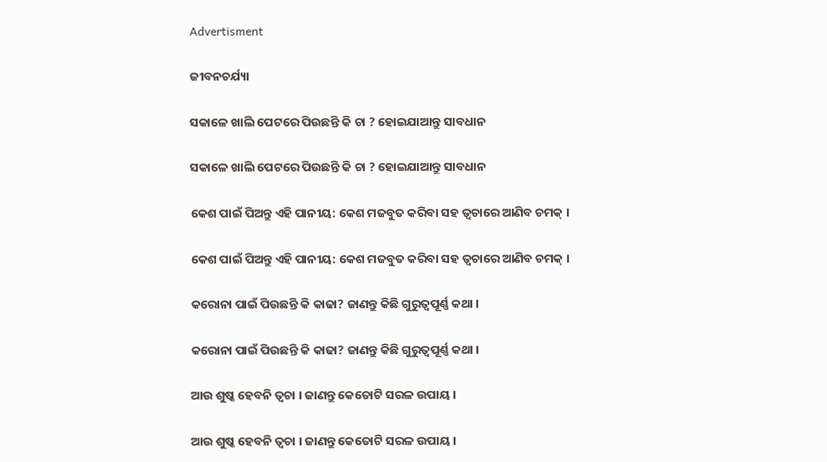Advertisment

ଜୀବନଚର୍ଯ୍ୟା

ସକାଳେ ଖାଲି ପେଟରେ ପିଉଛନ୍ତି କି ଚା ? ହୋଇଯାଆନ୍ତୁ ସାବଧାନ

ସକାଳେ ଖାଲି ପେଟରେ ପିଉଛନ୍ତି କି ଚା ? ହୋଇଯାଆନ୍ତୁ ସାବଧାନ

କେଶ ପାଇଁ ପିଅନ୍ତୁ ଏହି ପାନୀୟ: କେଶ ମଜବୁତ କରିବା ସହ ତ୍ୱଚାରେ ଆଣିବ ଚମକ୍ ।

କେଶ ପାଇଁ ପିଅନ୍ତୁ ଏହି ପାନୀୟ: କେଶ ମଜବୁତ କରିବା ସହ ତ୍ୱଚାରେ ଆଣିବ ଚମକ୍ ।

କରୋନା ପାଇଁ ପିଉଛନ୍ତି କି କାଢା? ଜାଣନ୍ତୁ କିଛି ଗୁରୁତ୍ୱପୂର୍ଣ୍ଣ କଥା ।

କରୋନା ପାଇଁ ପିଉଛନ୍ତି କି କାଢା? ଜାଣନ୍ତୁ କିଛି ଗୁରୁତ୍ୱପୂର୍ଣ୍ଣ କଥା ।

ଆଉ ଶୁଷ୍କ ହେବନି ତ୍ୱଚା । ଜାଣନ୍ତୁ କେତୋଟି ସରଳ ଉପାୟ ।

ଆଉ ଶୁଷ୍କ ହେବନି ତ୍ୱଚା । ଜାଣନ୍ତୁ କେତୋଟି ସରଳ ଉପାୟ ।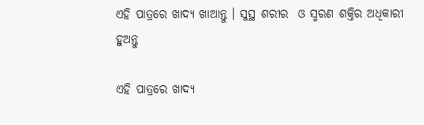ଏହି ପାତ୍ରରେ ଖାଦ୍ୟ ଖାଆନ୍ତୁ । ସୁସ୍ଥ ଶରୀର  ଓ ସ୍ମରଣ ଶକ୍ତିର ଅଧିକାରୀ ହୁଅନ୍ତୁ

ଏହି ପାତ୍ରରେ ଖାଦ୍ୟ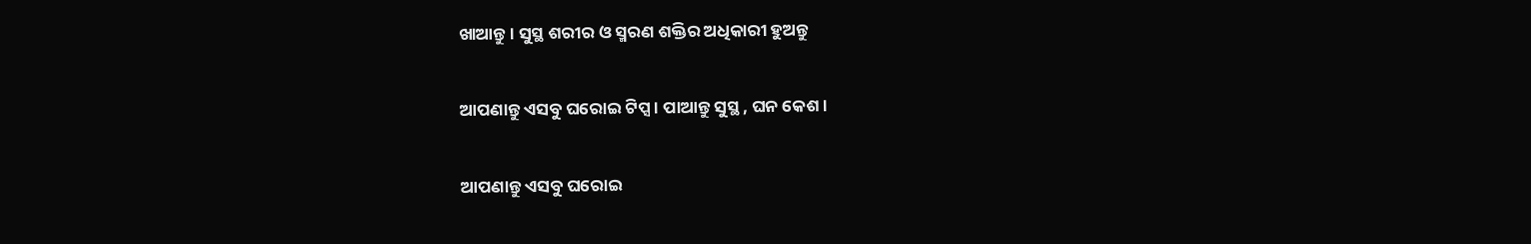ଖାଆନ୍ତୁ । ସୁସ୍ଥ ଶରୀର ଓ ସ୍ମରଣ ଶକ୍ତିର ଅଧିକାରୀ ହୁଅନ୍ତୁ

ଆପଣାନ୍ତୁ ଏସବୁ ଘରୋଇ ଟିପ୍ସ । ପାଆନ୍ତୁ ସୁସ୍ଥ , ଘନ କେଶ ।

ଆପଣାନ୍ତୁ ଏସବୁ ଘରୋଇ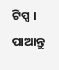ଟିପ୍ସ । ପାଆନ୍ତୁ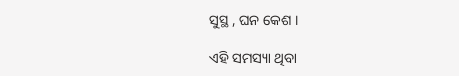ସୁସ୍ଥ , ଘନ କେଶ ।

ଏହି ସମସ୍ୟା ଥିବା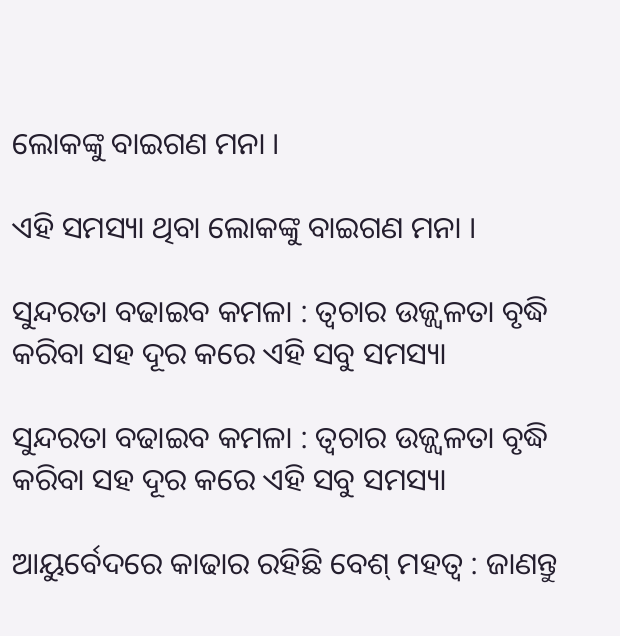ଲୋକଙ୍କୁ ବାଇଗଣ ମନା ।

ଏହି ସମସ୍ୟା ଥିବା ଲୋକଙ୍କୁ ବାଇଗଣ ମନା ।

ସୁନ୍ଦରତା ବଢାଇବ କମଳା : ତ୍ୱଚାର ଉଜ୍ଜ୍ୱଳତା ବୃଦ୍ଧି କରିବା ସହ ଦୂର କରେ ଏହି ସବୁ ସମସ୍ୟା

ସୁନ୍ଦରତା ବଢାଇବ କମଳା : ତ୍ୱଚାର ଉଜ୍ଜ୍ୱଳତା ବୃଦ୍ଧି କରିବା ସହ ଦୂର କରେ ଏହି ସବୁ ସମସ୍ୟା

ଆୟୁର୍ବେଦରେ କାଢାର ରହିଛି ବେଶ୍ ମହତ୍ୱ : ଜାଣନ୍ତୁ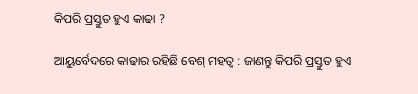କିପରି ପ୍ରସ୍ତୁତ ହୁଏ କାଢା ?

ଆୟୁର୍ବେଦରେ କାଢାର ରହିଛି ବେଶ୍ ମହତ୍ୱ : ଜାଣନ୍ତୁ କିପରି ପ୍ରସ୍ତୁତ ହୁଏ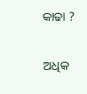କାଢା ?

ଅଧିକ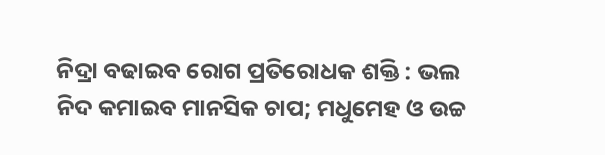ନିଦ୍ରା ବଢାଇବ ରୋଗ ପ୍ରତିରୋଧକ ଶକ୍ତି : ଭଲ ନିଦ କମାଇବ ମାନସିକ ଚାପ; ମଧୁମେହ ଓ ଉଚ୍ଚ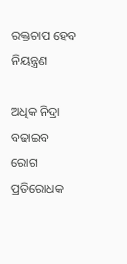ରକ୍ତଚାପ ହେବ ନିୟନ୍ତ୍ରଣ

ଅଧିକ ନିଦ୍ରା ବଢାଇବ ରୋଗ ପ୍ରତିରୋଧକ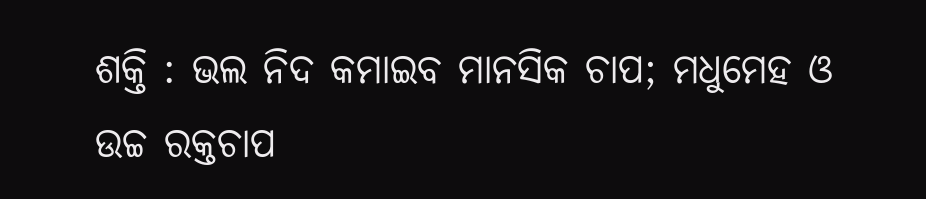ଶକ୍ତି : ଭଲ ନିଦ କମାଇବ ମାନସିକ ଚାପ; ମଧୁମେହ ଓ ଉଚ୍ଚ ରକ୍ତଚାପ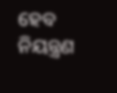ହେବ ନିୟନ୍ତ୍ରଣ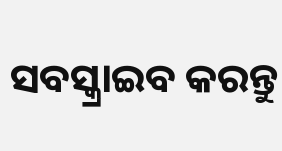ସବସ୍କ୍ରାଇବ କରନ୍ତୁ